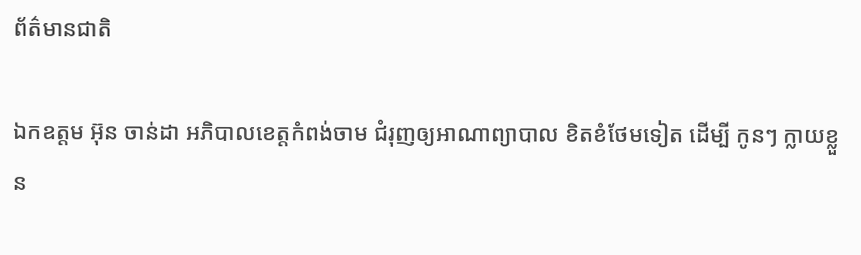ព័ត៌មានជាតិ

ឯកឧត្តម អ៊ុន ចាន់ដា អភិបាលខេត្តកំពង់ចាម ជំរុញឲ្យអាណាព្យាបាល ខិតខំថែមទៀត ដើម្បី កូនៗ ក្លាយខ្លួន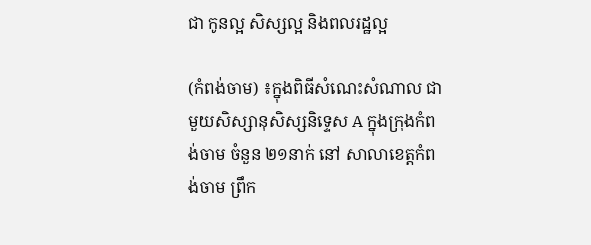ជា កូនល្អ សិស្សល្អ និងពលរដ្ឋល្អ

(កំពង់ចាម) ៖ក្នុងពិធីសំណេះសំណាល ជាមួយសិស្សានុសិស្សនិទ្ទេស A ក្នុងក្រុងកំពង់ចាម ចំនួន ២១នាក់ នៅ សាលាខេត្តកំពង់ចាម ព្រឹក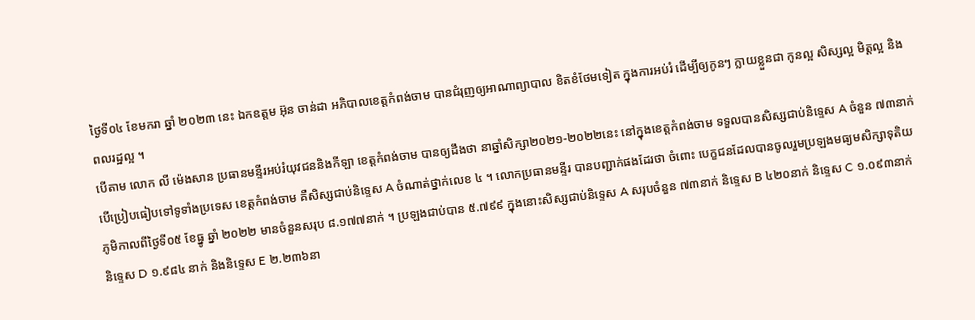ថ្ងៃទី០៤ ខែមករា ឆ្នាំ ២០២៣ នេះ ឯកឧត្តម អ៊ុន ចាន់ដា អភិបាលខេត្តកំពង់ចាម បានជំរុញឲ្យអាណាព្យាបាល ខិតខំថែមទៀត ក្នុងការអប់រំ ដើម្បីឲ្យកូនៗ ក្លាយខ្លួនជា កូនល្អ សិស្សល្អ មិត្តល្អ និងពលរដ្ឋល្អ ។
បើតាម លោក លី ម៉េងសាន ប្រធានមន្ទីរអប់រំយុវជននិងកីឡា ខេត្តកំពង់ចាម បានឲ្យដឹងថា នាឆ្នាំសិក្សា២០២១-២០២២នេះ នៅក្នុងខេត្តកំពង់ចាម ទទួលបានសិស្សជាប់និទ្ទេស A ចំនួន ៧៣នាក់ បើប្រៀបធៀបទៅទូទាំងប្រទេស ខេត្តកំពង់ចាម គឺសិស្សជាប់និទ្ទេស A ចំណាត់ថ្នាក់លេខ ៤ ។ លោកប្រធានមន្ទីរ បានបញ្ជាក់ផងដែរថា ចំពោះ បេក្ខជនដែលបានចូលរួមប្រឡងមធ្យមសិក្សាទុតិយភូមិកាលពីថ្ងៃទី០៥ ខែធ្នូ ឆ្នាំ ២០២២ មានចំនួនសរុប ៨.១៧៧នាក់ ។ ប្រឡងជាប់បាន ៥.៧៩៩ ក្នុងនោះសិស្សជាប់និទ្ទេស A សរុបចំនួន ៧៣នាក់ និទ្ទេស B ៤២០នាក់ និទ្ទេស C ១.០៩៣នាក់ និទ្ទេស D ១.៩៨៤ នាក់ និងនិទ្ទេស E ២.២៣៦នា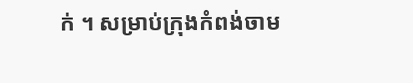ក់ ។ សម្រាប់ក្រុងកំពង់ចាម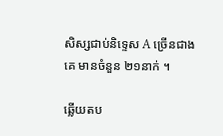សិស្សជាប់និទ្ទេស A ច្រើនជាងគេ មានចំនួន ២១នាក់ ។

ឆ្លើយតប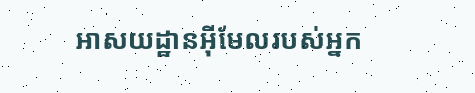អាសយដ្ឋានអ៊ីមែលរបស់អ្នក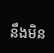នឹងមិន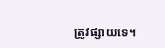ត្រូវផ្សាយទេ។